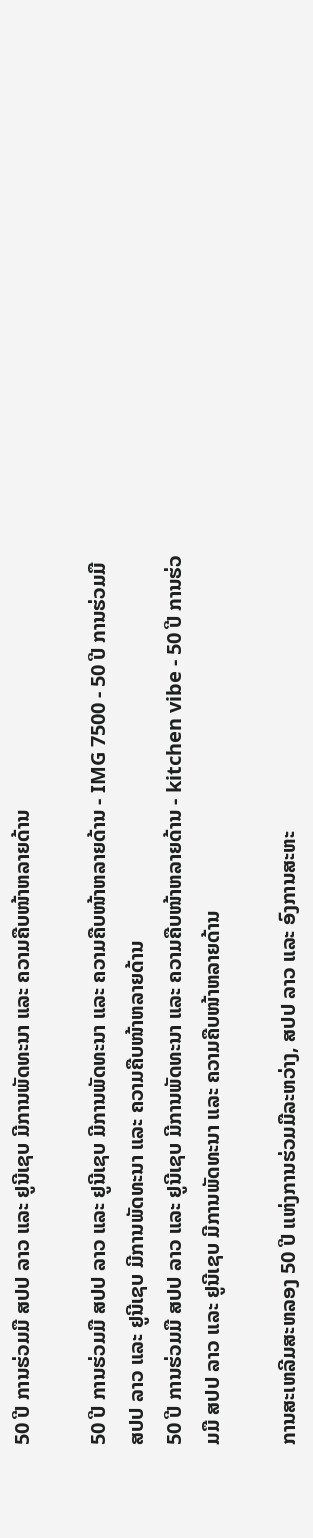50 ປີ ການຮ່ວມມື ສປປ ລາວ ແລະ ຢູນີເຊບ ມີການພັດທະນາ ແລະ ຄວາມຄືບໜ້າຫລາຍດ້ານ

50 ປີ ການຮ່ວມມື ສປປ ລາວ ແລະ ຢູນີເຊບ ມີການພັດທະນາ ແລະ ຄວາມຄືບໜ້າຫລາຍດ້ານ - IMG 7500 - 50 ປີ ການຮ່ວມມື ສປປ ລາວ ແລະ ຢູນີເຊບ ມີການພັດທະນາ ແລະ ຄວາມຄືບໜ້າຫລາຍດ້ານ
50 ປີ ການຮ່ວມມື ສປປ ລາວ ແລະ ຢູນີເຊບ ມີການພັດທະນາ ແລະ ຄວາມຄືບໜ້າຫລາຍດ້ານ - kitchen vibe - 50 ປີ ການຮ່ວມມື ສປປ ລາວ ແລະ ຢູນີເຊບ ມີການພັດທະນາ ແລະ ຄວາມຄືບໜ້າຫລາຍດ້ານ

ການສະເຫລີມສະຫລອງ 50 ປີ ແຫ່ງການຮ່ວມມືລະຫວ່າງ, ສປປ ລາວ ແລະ ອົງການສະຫະ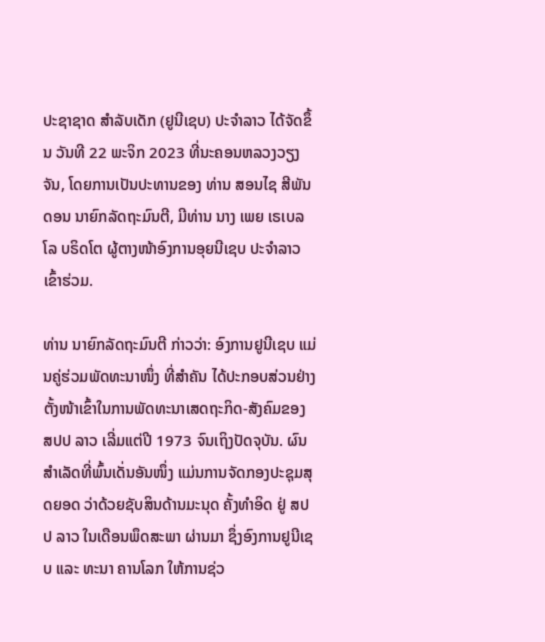ປະຊາຊາດ ສຳລັບເດັກ (ຢູນີເຊບ) ປະຈຳລາວ ໄດ້ຈັດຂຶ້ນ ວັນທີ 22 ພະຈິກ 2023 ທີ່ນະຄອນຫລວງວຽງຈັນ, ໂດຍການເປັນປະທານຂອງ ທ່ານ ສອນໄຊ ສີພັນດອນ ນາຍົກລັດຖະມົນຕີ, ມີທ່ານ ນາງ ເພຍ ເຣເບລໂລ ບຣິດໂຕ ຜູ້ຕາງໜ້າອົງການອຸຍນີເຊບ ປະຈຳລາວ ເຂົ້າຮ່ວມ.

ທ່ານ ນາຍົກລັດຖະມົນຕີ ກ່າວວ່າ: ອົງການຢູນີເຊບ ແມ່ນຄູ່ຮ່ວມພັດທະນາໜຶ່ງ ທີ່ສໍາຄັນ ໄດ້ປະກອບສ່ວນຢ່າງຕັ້ງໜ້າເຂົ້າໃນການພັດທະນາເສດຖະກິດ-ສັງຄົມຂອງ ສປປ ລາວ ເລີ່ມແຕ່ປີ 1973 ຈົນເຖິງປັດຈຸບັນ. ຜົນສໍາເລັດທີ່ພົ້ນເດັ່ນອັນໜຶ່ງ ແມ່ນການຈັດກອງປະຊຸມສຸດຍອດ ວ່າດ້ວຍຊັບສິນດ້ານມະນຸດ ຄັ້ງທຳອິດ ຢູ່ ສປປ ລາວ ໃນເດືອນພຶດສະພາ ຜ່ານມາ ຊຶ່ງອົງການຢູນີເຊບ ແລະ ທະນາ ຄານໂລກ ໃຫ້ການຊ່ວ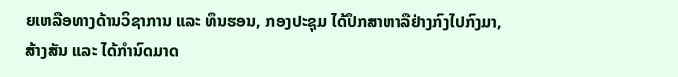ຍເຫລືອທາງດ້ານວິຊາການ ແລະ ທຶນຮອນ, ກອງປະຊຸມ ໄດ້ປຶກສາຫາລືຢ່າງກົງໄປກົງມາ, ສ້າງສັນ ແລະ ໄດ້ກໍານົດມາດ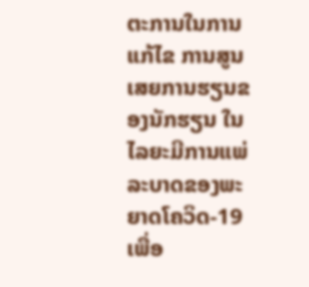ຕະການໃນການແກ້ໄຂ ການສູນເສຍການຮຽນຂອງນັກຮຽນ ໃນໄລຍະມີການແພ່ລະບາດຂອງພະຍາດໂຄວິດ-19 ເພື່ອ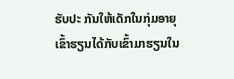ຮັບປະ ກັນໃຫ້ເດັກໃນກຸ່ມອາຍຸເຂົ້າຮຽນໄດ້ກັບເຂົ້າມາຮຽນໃນ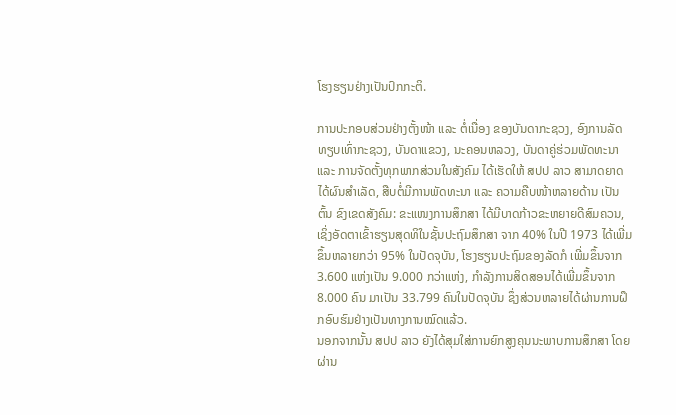ໂຮງຮຽນຢ່າງເປັນປົກກະຕິ.

ການປະກອບສ່ວນຢ່າງຕັ້ງໜ້າ ແລະ ຕໍ່ເນື່ອງ ຂອງບັນດາກະຊວງ, ອົງການລັດທຽບເທົ່າກະຊວງ, ບັນດາແຂວງ, ນະຄອນຫລວງ, ບັນດາຄູ່ຮ່ວມພັດທະນາ ແລະ ການຈັດຕັ້ງທຸກພາກສ່ວນໃນສັງຄົມ ໄດ້ເຮັດໃຫ້ ສປປ ລາວ ສາມາດຍາດໄດ້ຜົນສຳເລັດ, ສືບຕໍ່ມີການພັດທະນາ ແລະ ຄວາມຄືບໜ້າຫລາຍດ້ານ ເປັນຕົ້ນ ຂົງເຂດສັງຄົມ: ຂະແໜງການສຶກສາ ໄດ້ມີບາດກ້າວຂະຫຍາຍດີສົມຄວນ, ເຊິ່ງອັດຕາເຂົ້າຮຽນສຸດທິໃນຊັ້ນປະຖົມສຶກສາ ຈາກ 40% ໃນປີ 1973 ໄດ້ເພີ່ມຂຶ້ນຫລາຍກວ່າ 95% ໃນປັດຈຸບັນ, ໂຮງຮຽນປະຖົມຂອງລັດກໍ ເພີ່ມຂຶ້ນຈາກ 3.600 ແຫ່ງເປັນ 9.000 ກວ່າແຫ່ງ, ກໍາລັງການສິດສອນໄດ້ເພີ່ມຂຶ້ນຈາກ 8.000 ຄົນ ມາເປັນ 33.799 ຄົນໃນປັດຈຸບັນ ຊຶ່ງສ່ວນຫລາຍໄດ້ຜ່ານການຝຶກອົບຮົມຢ່າງເປັນທາງການໝົດແລ້ວ.
ນອກຈາກນັ້ນ ສປປ ລາວ ຍັງໄດ້ສຸມໃສ່ການຍົກສູງຄຸນນະພາບການສຶກສາ ໂດຍຜ່ານ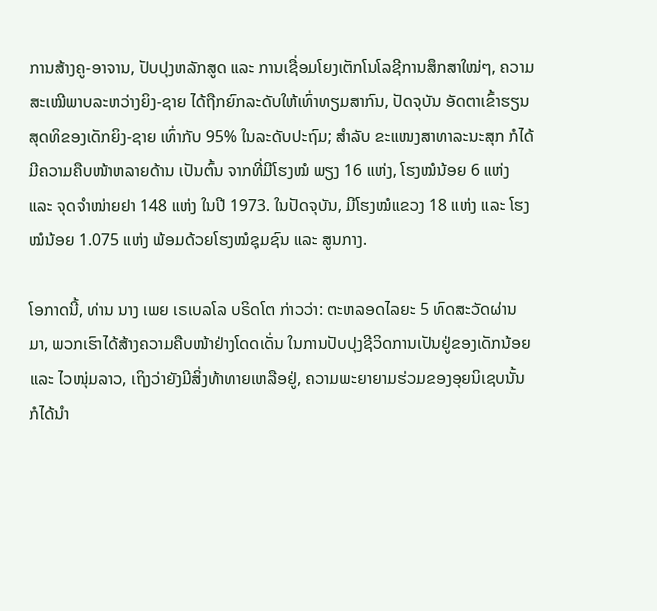ການສ້າງຄູ-ອາຈານ, ປັບປຸງຫລັກສູດ ແລະ ການເຊື່ອມໂຍງເຕັກໂນໂລຊີການສຶກສາໃໝ່ໆ, ຄວາມສະເໝີພາບລະຫວ່າງຍິງ-ຊາຍ ໄດ້ຖືກຍົກລະດັບໃຫ້ເທົ່າທຽມສາກົນ, ປັດຈຸບັນ ອັດຕາເຂົ້າຮຽນສຸດທິຂອງເດັກຍິງ-ຊາຍ ເທົ່າກັບ 95% ໃນລະດັບປະຖົມ; ສຳລັບ ຂະແໜງສາທາລະນະສຸກ ກໍໄດ້ມີຄວາມຄືບໜ້າຫລາຍດ້ານ ເປັນຕົ້ນ ຈາກທີ່ມີໂຮງໝໍ ພຽງ 16 ແຫ່ງ, ໂຮງໝໍນ້ອຍ 6 ແຫ່ງ ແລະ ຈຸດຈຳໜ່າຍຢາ 148 ແຫ່ງ ໃນປີ 1973. ໃນປັດຈຸບັນ, ມີໂຮງໝໍແຂວງ 18 ແຫ່ງ ແລະ ໂຮງໝໍນ້ອຍ 1.075 ແຫ່ງ ພ້ອມດ້ວຍໂຮງໝໍຊຸມຊົນ ແລະ ສູນກາງ.

ໂອກາດນີ້, ທ່ານ ນາງ ເພຍ ເຣເບລໂລ ບຣິດໂຕ ກ່າວວ່າ: ຕະຫລອດໄລຍະ 5 ທົດສະວັດຜ່ານມາ, ພວກເຮົາໄດ້ສ້າງຄວາມຄືບໜ້າຢ່າງໂດດເດັ່ນ ໃນການປັບປຸງຊີວິດການເປັນຢູ່ຂອງເດັກນ້ອຍ ແລະ ໄວໜຸ່ມລາວ, ເຖິງວ່າຍັງມີສິ່ງທ້າທາຍເຫລືອຢູ່, ຄວາມພະຍາຍາມຮ່ວມຂອງອຸຍນິເຊບນັ້ນ ກໍໄດ້ນຳ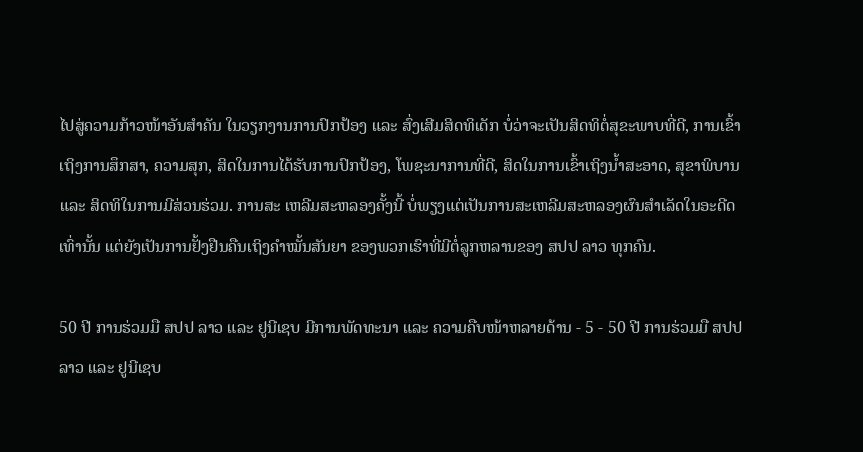ໄປສູ່ຄວາມກ້າວໜ້າອັນສຳຄັນ ໃນວຽກງານການປົກປ້ອງ ແລະ ສົ່ງເສີມສິດທິເດັກ ບໍ່ວ່າຈະເປັນສິດທິຕໍ່ສຸຂະພາບທີ່ດີ, ການເຂົ້າເຖິງການສຶກສາ, ຄວາມສຸກ, ສິດໃນການໄດ້ຮັບການປົກປ້ອງ, ໂພຊະນາການທີ່ດີ, ສິດໃນການເຂົ້າເຖິງນ້ຳສະອາດ, ສຸຂາພິບານ ແລະ ສິດທິໃນການມີສ່ວນຮ່ວມ. ການສະ ເຫລີມສະຫລອງຄັ້ງນີ້ ບໍ່ພຽງແຕ່ເປັນການສະເຫລີມສະຫລອງຜົນສຳເລັດໃນອະດີດເທົ່ານັ້ນ ແຕ່ຍັງເປັນການຢັ້ງຢືນຄືນເຖິງຄຳໝັ້ນສັນຍາ ຂອງພວກເຮົາທີ່ມີຕໍ່ລູກຫລານຂອງ ສປປ ລາວ ທຸກຄົນ.

50 ປີ ການຮ່ວມມື ສປປ ລາວ ແລະ ຢູນີເຊບ ມີການພັດທະນາ ແລະ ຄວາມຄືບໜ້າຫລາຍດ້ານ - 5 - 50 ປີ ການຮ່ວມມື ສປປ ລາວ ແລະ ຢູນີເຊບ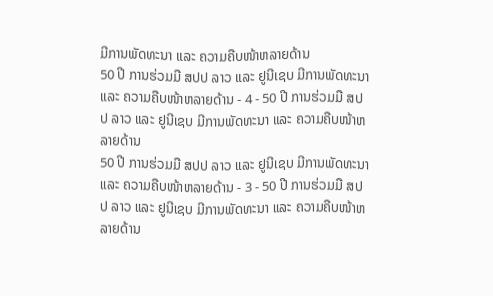ມີການພັດທະນາ ແລະ ຄວາມຄືບໜ້າຫລາຍດ້ານ
50 ປີ ການຮ່ວມມື ສປປ ລາວ ແລະ ຢູນີເຊບ ມີການພັດທະນາ ແລະ ຄວາມຄືບໜ້າຫລາຍດ້ານ - 4 - 50 ປີ ການຮ່ວມມື ສປປ ລາວ ແລະ ຢູນີເຊບ ມີການພັດທະນາ ແລະ ຄວາມຄືບໜ້າຫລາຍດ້ານ
50 ປີ ການຮ່ວມມື ສປປ ລາວ ແລະ ຢູນີເຊບ ມີການພັດທະນາ ແລະ ຄວາມຄືບໜ້າຫລາຍດ້ານ - 3 - 50 ປີ ການຮ່ວມມື ສປປ ລາວ ແລະ ຢູນີເຊບ ມີການພັດທະນາ ແລະ ຄວາມຄືບໜ້າຫລາຍດ້ານ